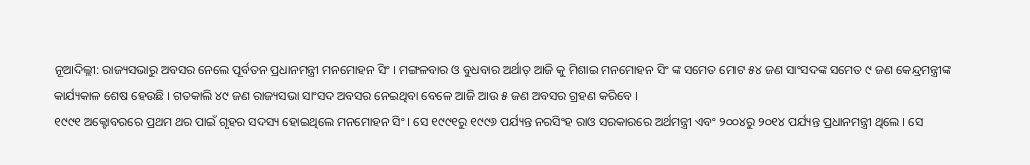ନୂଆଦିଲ୍ଲୀ: ରାଜ୍ୟସଭାରୁ ଅବସର ନେଲେ ପୂର୍ବତନ ପ୍ରଧାନମନ୍ତ୍ରୀ ମନମୋହନ ସିଂ । ମଙ୍ଗଳବାର ଓ ବୁଧବାର ଅର୍ଥାତ୍ ଆଜି କୁ ମିଶାଇ ମନମୋହନ ସିଂ ଙ୍କ ସମେତ ମୋଟ ୫୪ ଜଣ ସାଂସଦଙ୍କ ସମେତ ୯ ଜଣ କେନ୍ଦ୍ରମନ୍ତ୍ରୀଙ୍କ କାର୍ଯ୍ୟକାଳ ଶେଷ ହେଉଛି । ଗତକାଲି ୪୯ ଜଣ ରାଜ୍ୟସଭା ସାଂସଦ ଅବସର ନେଇଥିବା ବେଳେ ଆଜି ଆଉ ୫ ଜଣ ଅବସର ଗ୍ରହଣ କରିବେ ।
୧୯୯୧ ଅକ୍ଟୋବରରେ ପ୍ରଥମ ଥର ପାଇଁ ଗୃହର ସଦସ୍ୟ ହୋଇଥିଲେ ମନମୋହନ ସିଂ । ସେ ୧୯୯୧ରୁ ୧୯୯୬ ପର୍ଯ୍ୟନ୍ତ ନରସିଂହ ରାଓ ସରକାରରେ ଅର୍ଥମନ୍ତ୍ରୀ ଏବଂ ୨୦୦୪ରୁ ୨୦୧୪ ପର୍ଯ୍ୟନ୍ତ ପ୍ରଧାନମନ୍ତ୍ରୀ ଥିଲେ । ସେ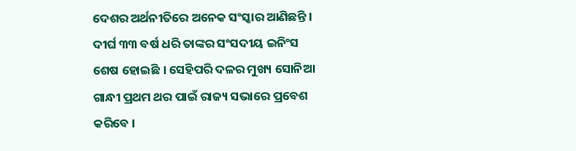ଦେଶର ଅର୍ଥନୀତିରେ ଅନେକ ସଂସ୍କାର ଆଣିଛନ୍ତି । ଦୀର୍ଘ ୩୩ ବର୍ଷ ଧରି ତାଙ୍କର ସଂସଦୀୟ ଇନିଂସ ଶେଷ ହୋଇଛି । ସେହିପରି ଦଳର ମୁଖ୍ୟ ସୋନିଆ ଗାନ୍ଧୀ ପ୍ରଥମ ଥର ପାଇଁ ରାଜ୍ୟ ସଭାରେ ପ୍ରବେଶ କରିବେ ।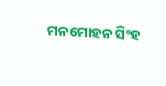ମନମୋହନ ସିଂହ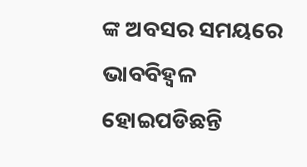ଙ୍କ ଅବସର ସମୟରେ ଭାବବିହ୍ୱଳ ହୋଇପଡିଛନ୍ତି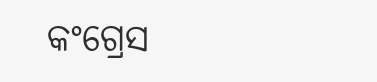କଂଗ୍ରେସ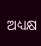ଅଧ୍ୟକ୍ଷ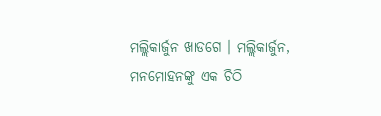ମଲ୍ଲିକାର୍ଜୁନ ଖାଡଗେ । ମଲ୍ଲିକାର୍ଜୁନ, ମନମୋହନଙ୍କୁ ଏକ ଚିଠି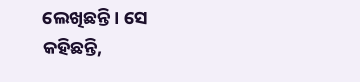ଲେଖିଛନ୍ତି । ସେ କହିଛନ୍ତି,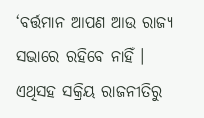‘ବର୍ତ୍ତମାନ ଆପଣ ଆଉ ରାଜ୍ୟ ସଭାରେ ରହିବେ ନାହିଁ । ଏଥିସହ ସକ୍ରିୟ ରାଜନୀତିରୁ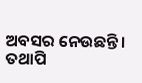ଅବସର ନେଉଛନ୍ତି । ତଥାପି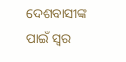ଦେଶବାସୀଙ୍କ ପାଇଁ ସ୍ବର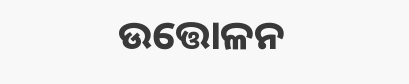ଉତ୍ତୋଳନ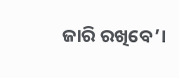ଜାରି ରଖିବେ’।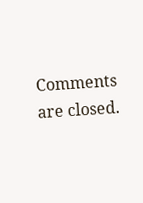Comments are closed.